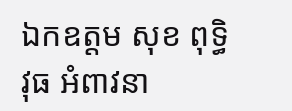ឯកឧត្តម សុខ ពុទ្ធិវុធ អំពាវនា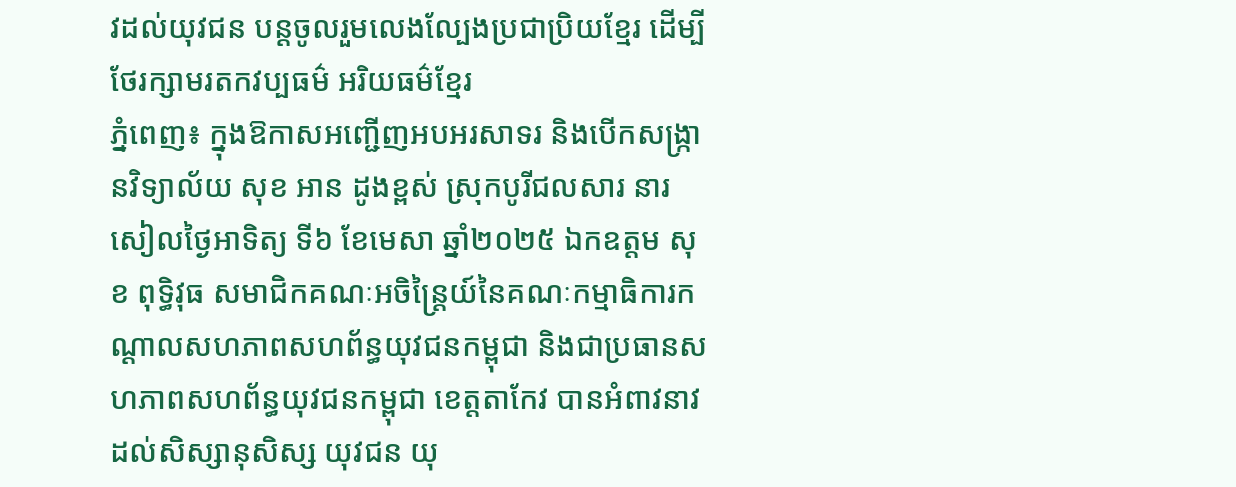វដល់យុវជន បន្តចូលរួមលេងល្បែងប្រជាប្រិយខ្មែរ ដើម្បីថែរក្សាមរតកវប្បធម៌ អរិយធម៌ខ្មែរ
ភ្នំពេញ៖ ក្នុងឱកាសអញ្ជើញអបអរសាទរ និងបើកសង្ក្រានវិទ្យាល័យ សុខ អាន ដូងខ្ពស់ ស្រុកបូរីជលសារ នារសៀលថ្ងៃអាទិត្យ ទី៦ ខែមេសា ឆ្នាំ២០២៥ ឯកឧត្តម សុខ ពុទ្ធិវុធ សមាជិកគណៈអចិន្រ្តៃយ៍នៃគណៈកម្មាធិការកណ្ដាលសហភាពសហព័ន្ធយុវជនកម្ពុជា និងជាប្រធានសហភាពសហព័ន្ធយុវជនកម្ពុជា ខេត្តតាកែវ បានអំពាវនាវដល់សិស្សានុសិស្ស យុវជន យុ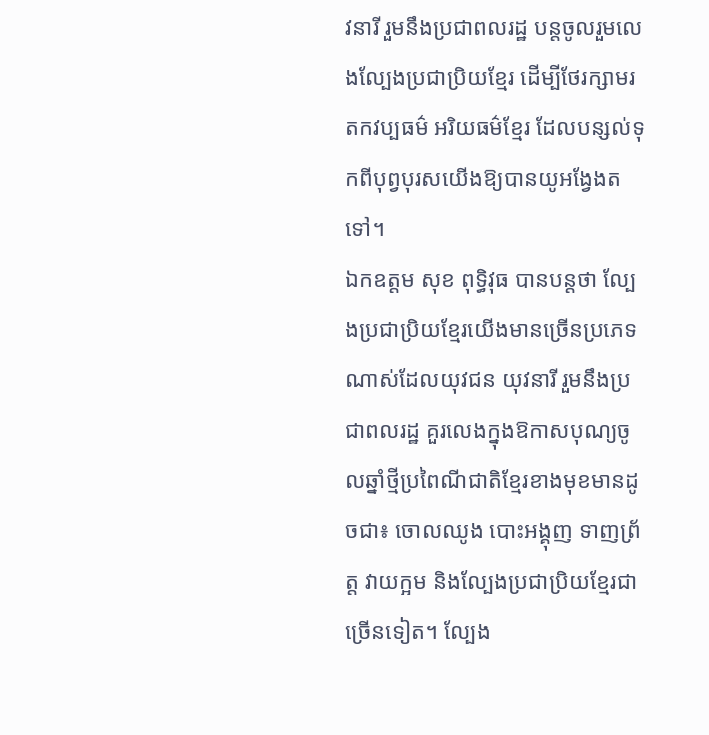វនារី រួមនឹងប្រជាពលរដ្ឋ បន្តចូលរួមលេងល្បែងប្រជាប្រិយខ្មែរ ដើម្បីថែរក្សាមរតកវប្បធម៌ អរិយធម៌ខ្មែរ ដែលបន្សល់ទុកពីបុព្វបុរសយើងឱ្យបានយូអង្វែងតទៅ។
ឯកឧត្តម សុខ ពុទ្ធិវុធ បានបន្តថា ល្បែងប្រជាប្រិយខ្មែរយើងមានច្រើនប្រភេទណាស់ដែលយុវជន យុវនារី រួមនឹងប្រជាពលរដ្ឋ គួរលេងក្នុងឱកាសបុណ្យចូលឆ្នាំថ្មីប្រពៃណីជាតិខ្មែរខាងមុខមានដូចជា៖ ចោលឈូង បោះអង្គុញ ទាញព្រ័ត្ត វាយក្អម និងល្បែងប្រជាប្រិយខ្មែរជាច្រើនទៀត។ ល្បែង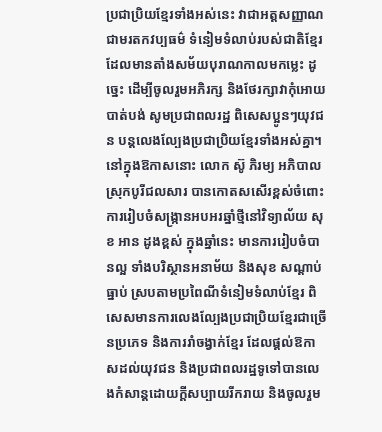ប្រជាប្រិយខ្មែរទាំងអស់នេះ វាជាអត្តសញ្ញាណ ជាមរតកវប្បធម៌ ទំនៀមទំលាប់របស់ជាតិខ្មែរ ដែលមានតាំងសម័យបុរាណកាលមកម្លេះ ដូច្នេះ ដើម្បីចូលរួមអភិរក្ស និងថែរក្សាវាកុំអោយបាត់បង់ សូមប្រជាពលរដ្ឋ ពិសេសប្អូនៗយុវជន បន្តលេងល្បែងប្រជាប្រិយខ្មែរទាំងអស់គ្នា។
នៅក្នុងឱកាសនោះ លោក ស៊ូ ភិរម្យ អភិបាលស្រុកបូរីជលសារ បានកោតសសើរខ្ពស់ចំពោះការរៀបចំសង្ក្រានអបអរឆ្នាំថ្មីនៅវិទ្យាល័យ សុខ អាន ដូងខ្ពស់ ក្នុងឆ្នាំនេះ មានការរៀបចំបានល្អ ទាំងបរិស្ថានអនាម័យ និងសុខ សណ្ដាប់ធ្នាប់ ស្របតាមប្រពៃណីទំនៀមទំលាប់ខ្មែរ ពិសេសមានការលេងល្បែងប្រជាប្រិយខ្មែរជាច្រើនប្រភេទ និងការរាំចង្វាក់ខ្មែរ ដែលផ្ដល់ឱកាសដល់យុវជន និងប្រជាពលរដ្ឋទូទៅបានលេងកំសាន្តដោយក្ដីសប្បាយរីករាយ និងចូលរួម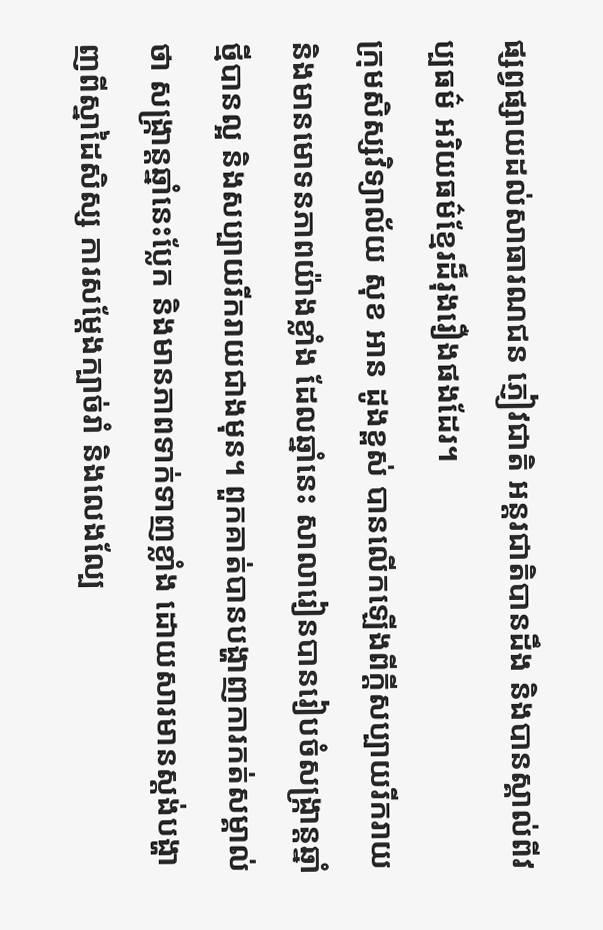ផ្សព្វផ្សាយដល់សាធារណជន ភ្ញៀវជាតិ អន្តរជាតិបានដឹង និងបានស្គាល់ពីវប្បធម៌ អរិយធម៌ខ្មែរដ៏រុងរឿងផងដែរ។
ក្រុមសិស្សវិទ្យាល័យ សុខ អាន ដូងខ្ពស់ បានលើកឡើងពីក្ដីសប្បាយរីករាយ និងមានមោទនភាពយ៉ាងខ្លាំង ដែលឆ្នាំនេះ សាលារៀនបានរៀបចំសង្ក្រាន្តឆ្នាំថ្មីបានល្អ និងសប្បាយរីករាយជាងមុន។ ពួកគាត់បានបង្ហាញការកត់សម្គាល់ថា សង្ក្រាន្តឆ្នាំនេះប្លែក និងមានភាពទាក់ទាញខ្លាំង ដោយសារមានស្ដង់បង្ហាញពីស្នាដៃសិស្ស ការសម្តែងក្បាច់រាំ និងលេងល្បែ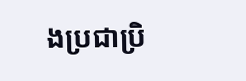ងប្រជាប្រិ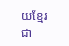យខ្មែរជា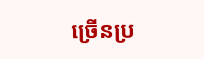ច្រើនប្រ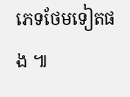ភេទថែមទៀតផង ៕